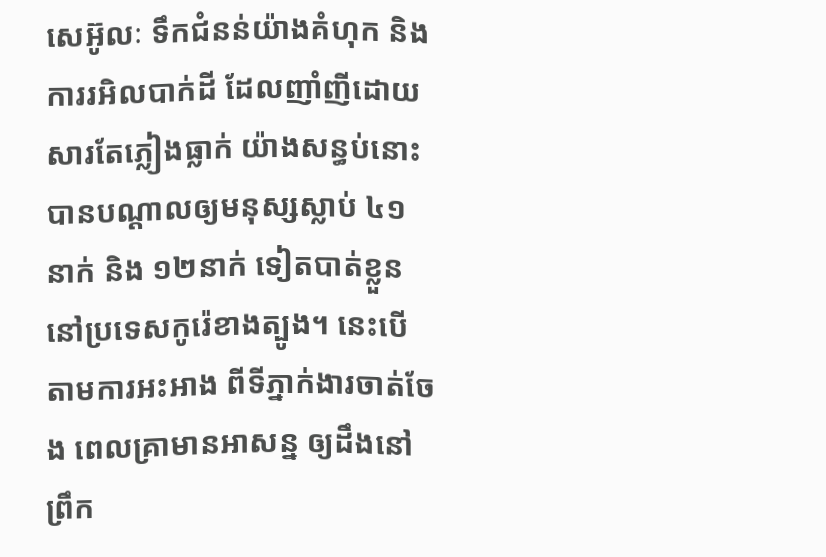សេអ៊ូលៈ ទឹកជំនន់យ៉ាងគំហុក និងការរអិលបាក់ដី ដែលញាំញីដោយសារតែភ្លៀងធ្លាក់ យ៉ាងសន្ធប់នោះ បានបណ្តាលឲ្យមនុស្សស្លាប់ ៤១នាក់ និង ១២នាក់ ទៀតបាត់ខ្លួន នៅប្រទេសកូរ៉េខាងត្បូង។ នេះបើតាមការអះអាង ពីទីភ្នាក់ងារចាត់ចែង ពេលគ្រាមានអាសន្ន ឲ្យដឹងនៅព្រឹក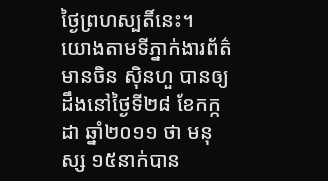ថ្ងៃព្រហស្បតិ៍នេះ។
យោងតាមទីភ្នាក់ងារព័ត៌មានចិន ស៊ិនហួ បានឲ្យដឹងនៅថ្ងៃទី២៨ ខែកក្កដា ឆ្នាំ២០១១ ថា មនុស្ស ១៥នាក់បាន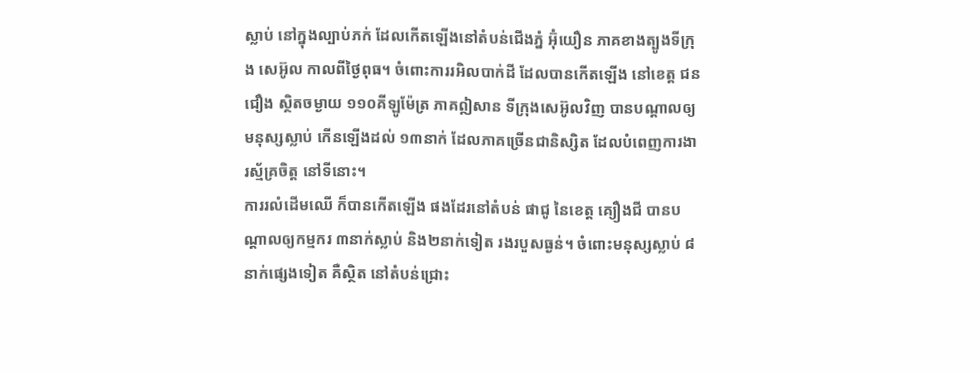ស្លាប់ នៅក្នុងល្បាប់ភក់ ដែលកើតឡើងនៅតំបន់ជើងភ្នំ អ៊ុំយឿន ភាគខាងត្បូងទីក្រុង សេអ៊ូល កាលពីថ្ងៃពុធ។ ចំពោះការរអិលបាក់ដី ដែលបានកើតឡើង នៅខេត្ត ជនជឿង ស្ថិតចម្ងាយ ១១០គីឡូម៉ែត្រ ភាគឦសាន ទីក្រុងសេអ៊ូលវិញ បានបណ្តាលឲ្យ មនុស្សស្លាប់ កើនឡើងដល់ ១៣នាក់ ដែលភាគច្រើនជានិស្សិត ដែលបំពេញការងារស្ម័គ្រចិត្ត នៅទីនោះ។
ការរលំដើមឈើ ក៏បានកើតឡើង ផងដែរនៅតំបន់ ផាជូ នៃខេត្ត គ្យឿងជី បានបណ្តាលឲ្យកម្មករ ៣នាក់ស្លាប់ និង២នាក់ទៀត រងរបួសធ្ងន់។ ចំពោះមនុស្សស្លាប់ ៨នាក់ផ្សេងទៀត គឺស្ថិត នៅតំបន់ជ្រោះ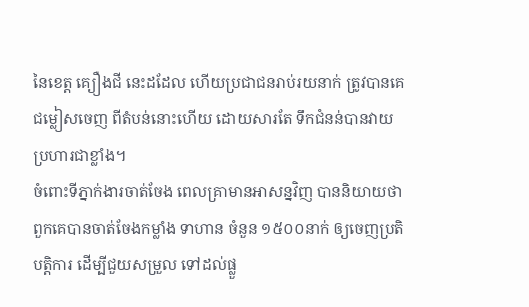នៃខេត្ត គ្យឿងជី នេះដដែល ហើយប្រជាជនរាប់រយនាក់ ត្រូវបានគេ ជម្លៀសចេញ ពីតំបន់នោះហើយ ដោយសារតែ ទឹកជំនន់បានវាយប្រហារជាខ្លាំង។
ចំពោះទីភ្នាក់ងារចាត់ចែង ពេលគ្រាមានអាសន្នវិញ បាននិយាយថា ពួកគេបានចាត់ចែងកម្លាំង ទាហាន ចំនួន ១៥០០នាក់ ឲ្យចេញប្រតិបត្តិការ ដើម្បីជួយសម្រួល ទៅដល់ផ្លួ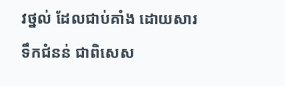វថ្នល់ ដែលជាប់គាំង ដោយសារទឹកជំនន់ ជាពិសេស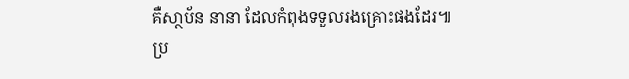គឺសា្ថប័ន នានា ដែលកំពុងទទួលរងគ្រោះផងដែរ៕
ប្រ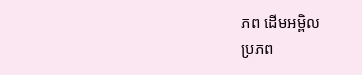ភព ដើមអម្ពិល
ប្រភព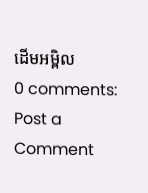ដើមអម្ពិល
0 comments:
Post a Comment